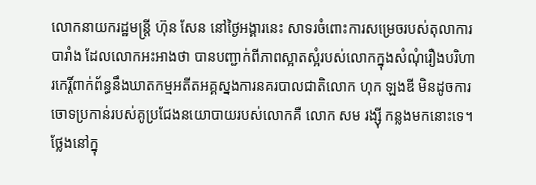លោកនាយករដ្ឋមន្ត្រី ហ៊ុន សែន នៅថ្ងៃអង្គារនេះ សាទរចំពោះការសម្រេចរបស់តុលាការបារាំង ដែលលោកអះអាងថា បានបញ្ជាក់ពីភាពស្អាតស្អំរបស់លោកក្នុងសំណុំរឿងបរិហារកេរ្តិ៍ពាក់ព័ន្ធនឹងឃាតកម្មអតីតអគ្គស្នងការនគរបាលជាតិលោក ហុក ឡងឌី មិនដូចការចោទប្រកាន់របស់គូប្រជែងនយោបាយរបស់លោកគឺ លោក សម រង្ស៊ី កន្លងមកនោះទេ។
ថ្លែងនៅក្នុ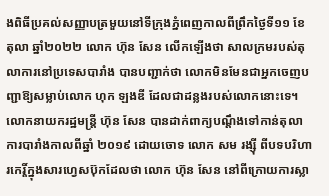ងពិធីប្រគល់សញ្ញាបត្រមួយនៅទីក្រុងភ្នំពេញកាលពីព្រឹកថ្ងៃទី១១ ខែតុលា ឆ្នាំ២០២២ លោក ហ៊ុន សែន លើកឡើងថា សាលក្រមរបស់តុលាការនៅប្រទេសបារាំង បានបញ្ជាក់ថា លោកមិនមែនជាអ្នកចេញបញ្ជាឱ្យសម្លាប់លោក ហុក ឡងឌី ដែលជាដន្លងរបស់លោកនោះទេ។
លោកនាយករដ្ឋមន្ត្រី ហ៊ុន សែន បានដាក់ពាក្យបណ្តឹងទៅកាន់តុលាការបារាំងកាលពីឆ្នាំ ២០១៩ ដោយចោទ លោក សម រង្ស៊ី ពីបទបរិហារកេរ្តិ៍ក្នុងសារហ្វេសប៊ុកដែលថា លោក ហ៊ុន សែន នៅពីក្រោយការស្លា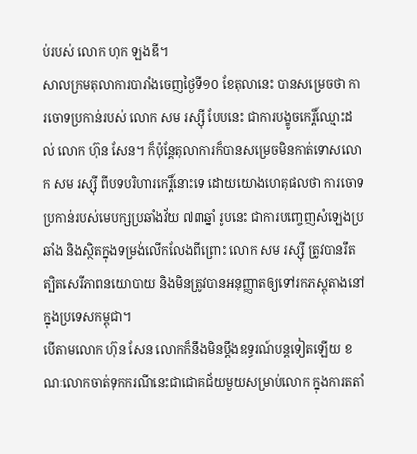ប់របស់ លោក ហុក ឡងឌី។
សាលក្រមតុលាការបារាំងចេញថ្ងៃទី១០ ខែតុលានេះ បានសម្រេចថា ការចោទប្រកាន់របស់ លោក សម រស្ស៊ី បែបនេះ ជាការបង្ខូចកេរ្តិ៍ឈ្មោះដល់ លោក ហ៊ុន សែន។ ក៏ប៉ុន្តែតុលាការក៏បានសម្រេចមិនកាត់ទោសលោក សម រស្ស៊ី ពីបទបរិហារកេរ្តិ៍នោះទេ ដោយយោងហេតុផលថា ការចោទប្រកាន់របស់មេបក្សប្រឆាំងវ័យ ៧៣ឆ្នាំ រូបនេះ ជាការបញ្ចេញសំឡេងប្រឆាំង និងស្ថិតក្នុងទម្រង់លើកលែងពីព្រោះ លោក សម រស្ស៊ី ត្រូវបានរឹតត្បិតសេរីភាពនយោបាយ និងមិនត្រូវបានអនុញ្ញាតឲ្យទៅរកភស្តុតាងនៅក្នុងប្រទេសកម្ពុជា។
បើតាមលោក ហ៊ុន សែន លោកក៏នឹងមិនប្តឹងឧទ្ធរណ៍បន្តទៀតឡើយ ខណៈលោកចាត់ទុកករណីនេះជាជោគជ័យមួយសម្រាប់លោក ក្នុងការតតាំ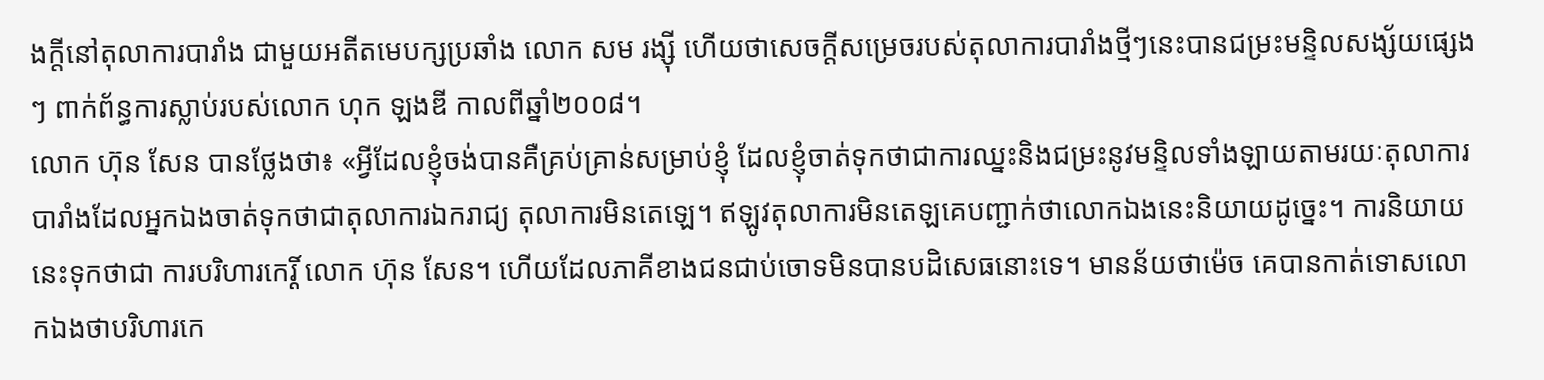ងក្តីនៅតុលាការបារាំង ជាមួយអតីតមេបក្សប្រឆាំង លោក សម រង្ស៊ី ហើយថាសេចក្តីសម្រេចរបស់តុលាការបារាំងថ្មីៗនេះបានជម្រះមន្ទិលសង្ស័យផ្សេងៗ ពាក់ព័ន្ធការស្លាប់របស់លោក ហុក ឡងឌី កាលពីឆ្នាំ២០០៨។
លោក ហ៊ុន សែន បានថ្លែងថា៖ «អ្វីដែលខ្ញុំចង់បានគឺគ្រប់គ្រាន់សម្រាប់ខ្ញុំ ដែលខ្ញុំចាត់ទុកថាជាការឈ្នះនិងជម្រះនូវមន្ទិលទាំងឡាយតាមរយៈតុលាការបារាំងដែលអ្នកឯងចាត់ទុកថាជាតុលាការឯករាជ្យ តុលាការមិនតេឡេ។ ឥឡូវតុលាការមិនតេឡគេបញ្ជាក់ថាលោកឯងនេះនិយាយដូច្នេះ។ ការនិយាយនេះទុកថាជា ការបរិហារកេរ្តិ៍ លោក ហ៊ុន សែន។ ហើយដែលភាគីខាងជនជាប់ចោទមិនបានបដិសេធនោះទេ។ មានន័យថាម៉េច គេបានកាត់ទោសលោកឯងថាបរិហារកេ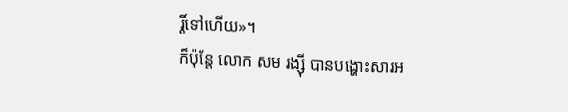រ្តិ៍ទៅហើយ»។
ក៏ប៉ុន្តែ លោក សម រង្ស៊ី បានបង្ហោះសារអ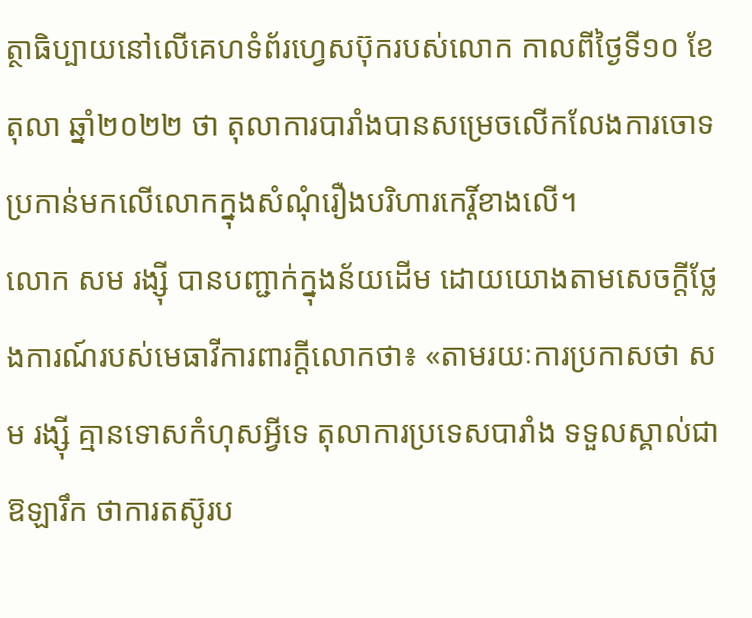ត្ថាធិប្បាយនៅលើគេហទំព័រហ្វេសប៊ុករបស់លោក កាលពីថ្ងៃទី១០ ខែតុលា ឆ្នាំ២០២២ ថា តុលាការបារាំងបានសម្រេចលើកលែងការចោទប្រកាន់មកលើលោកក្នុងសំណុំរឿងបរិហារកេរ្តិ៍ខាងលើ។
លោក សម រង្ស៊ី បានបញ្ជាក់ក្នុងន័យដើម ដោយយោងតាមសេចក្តីថ្លែងការណ៍របស់មេធាវីការពារក្តីលោកថា៖ «តាមរយៈការប្រកាសថា សម រង្ស៊ី គ្មានទោសកំហុសអ្វីទេ តុលាការប្រទេសបារាំង ទទួលស្គាល់ជាឱឡារឹក ថាការតស៊ូរប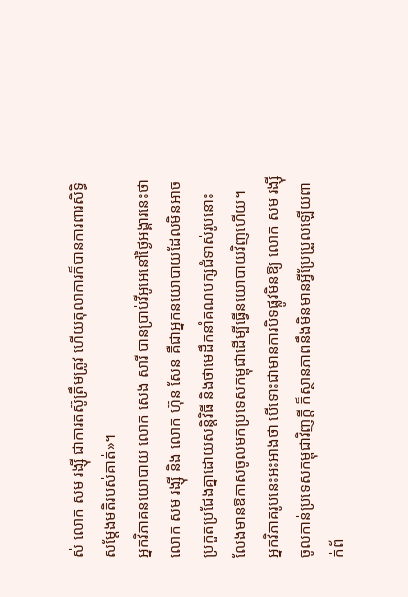ស់ លោក សម រង្ស៊ី ជាការតស៊ូត្រឹមត្រូវ ហើយតុលាការក៏បានការពារសិទ្ធិសម្តែងមតិរបស់គាត់»។
អ្នកវិភាគនយោបាយ លោក សេង សារី បានប្រាប់វីអូអេនៅថ្ងៃអង្គារនេះថា លោក សម រង្ស៊ី និង លោក ហ៊ុន សែន គឺជាអ្នកនយោបាយដែលមិនអាចប្រកួតប្រជែងគ្នាដោយសន្តិវិធី និងថាមេដឹកនាំគណបក្សជំទាស់រូបនោះ លែងមានឱកាសចូលមកប្រទេសកម្ពុជាដើម្បីធ្វើនយោបាយវិញហើយ។
អ្នកវិភាគរូបនេះអះអាងថា បើទោះជាមានការបិទផ្លូវមិនឱ្យ លោក សម រង្ស៊ី ចូលកាន់ប្រទេសកម្ពុជាវិញក្តី ក៏ស្ថានភាពនឹងមិនមានអ្វីប្រែប្រួលឡើយពាក់ព័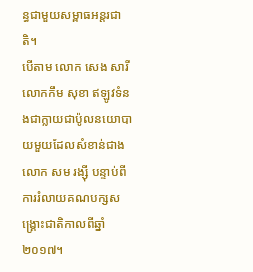ន្ធជាមួយសម្ពាធអន្តរជាតិ។
បើតាម លោក សេង សារី លោកកឹម សុខា ឥឡូវទំនងជាក្លាយជាប៉ូលនយោបាយមួយដែលសំខាន់ជាង លោក សម រង្ស៊ី បន្ទាប់ពីការរំលាយគណបក្សសង្គ្រោះជាតិកាលពីឆ្នាំ២០១៧។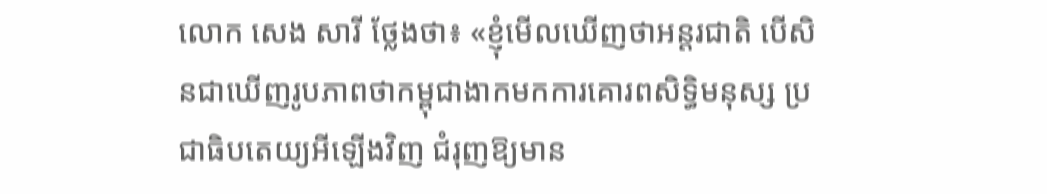លោក សេង សារី ថ្លែងថា៖ «ខ្ញុំមើលឃើញថាអន្តរជាតិ បើសិនជាឃើញរូបភាពថាកម្ពុជាងាកមកការគោរពសិទ្ធិមនុស្ស ប្រជាធិបតេយ្យអីឡើងវិញ ជំរុញឱ្យមាន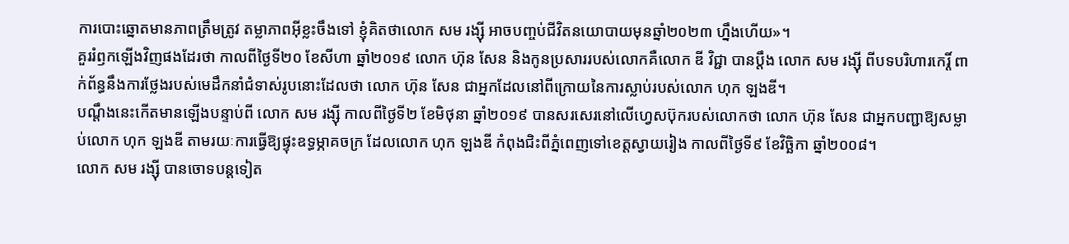ការបោះឆ្នោតមានភាពត្រឹមត្រូវ តម្លាភាពអ៊ីខ្លះចឹងទៅ ខ្ញុំគិតថាលោក សម រង្ស៊ី អាចបញ្ចប់ជីវិតនយោបាយមុនឆ្នាំ២០២៣ ហ្នឹងហើយ»។
គួររំឭកឡើងវិញផងដែរថា កាលពីថ្ងៃទី២០ ខែសីហា ឆ្នាំ២០១៩ លោក ហ៊ុន សែន និងកូនប្រសាររបស់លោកគឺលោក ឌី វិជ្ជា បានប្តឹង លោក សម រង្ស៊ី ពីបទបរិហារកេរ្តិ៍ ពាក់ព័ន្ធនឹងការថ្លែងរបស់មេដឹកនាំជំទាស់រូបនោះដែលថា លោក ហ៊ុន សែន ជាអ្នកដែលនៅពីក្រោយនៃការស្លាប់របស់លោក ហុក ឡងឌី។
បណ្ដឹងនេះកើតមានឡើងបន្ទាប់ពី លោក សម រង្ស៊ី កាលពីថ្ងៃទី២ ខែមិថុនា ឆ្នាំ២០១៩ បានសរសេរនៅលើហ្វេសប៊ុករបស់លោកថា លោក ហ៊ុន សែន ជាអ្នកបញ្ជាឱ្យសម្លាប់លោក ហុក ឡងឌី តាមរយៈការធ្វើឱ្យផ្ទុះឧទ្ធម្ភាគចក្រ ដែលលោក ហុក ឡងឌី កំពុងជិះពីភ្នំពេញទៅខេត្តស្វាយរៀង កាលពីថ្ងៃទី៩ ខែវិច្ឆិកា ឆ្នាំ២០០៨។
លោក សម រង្ស៊ី បានចោទបន្តទៀត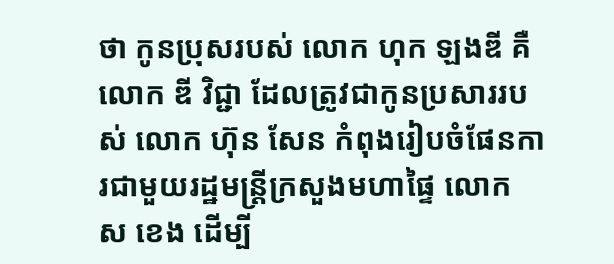ថា កូនប្រុសរបស់ លោក ហុក ឡងឌី គឺ លោក ឌី វិជ្ជា ដែលត្រូវជាកូនប្រសាររបស់ លោក ហ៊ុន សែន កំពុងរៀបចំផែនការជាមួយរដ្ឋមន្ត្រីក្រសួងមហាផ្ទៃ លោក ស ខេង ដើម្បី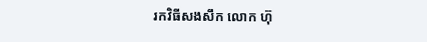រកវិធីសងសឹក លោក ហ៊ុ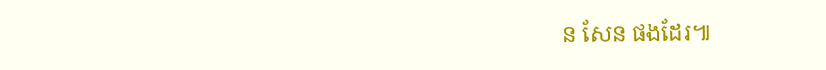ន សែន ផងដែរ៕